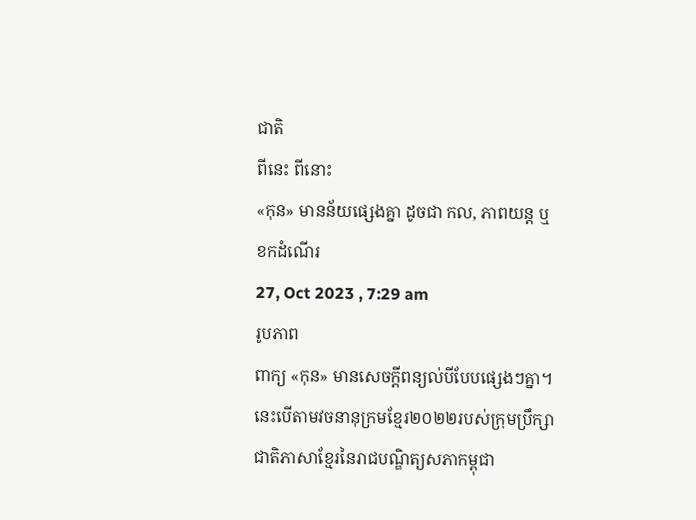ជាតិ
ពីនេះ ពីនោះ
«កុន» មានន័យផ្សេងគ្នា ដូចជា កល, ភាពយន្ត ឬខកដំណើរ
27, Oct 2023 , 7:29 am
រូបភាព
ពាក្យ «កុន» មានសេចក្តីពន្យល់បីបែបផ្សេងៗគ្នា។ នេះបើតាមវចនានុក្រមខ្មែរ២០២២របស់ក្រុមប្រឹក្សាជាតិភាសាខ្មែរនៃរាជបណ្ឌិត្យសភាកម្ពុជា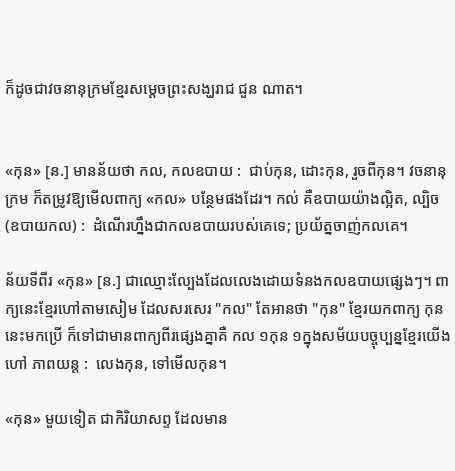ក៏ដូចជាវចនានុក្រមខ្មែរសម្តេចព្រះសង្ឃរាជ ជួន ណាត។


«កុន» [ន.] មានន័យថា កល, កលឧបាយ :  ជាប់កុន, ដោះកុន, រួចពីកុន។ វចនានុក្រម ក៏តម្រូវឱ្យមើលពាក្យ «កល» បន្ថែមផងដែរ។ កល់ គឺឧបាយយ៉ាងល្អិត, ល្បិច (ឧបាយកល) :  ដំណើរហ្នឹងជាកលឧបាយរបស់គេទេ; ប្រយ័ត្នចាញ់កលគេ។

ន័យទីពីរ «កុន» [ន.] ជាឈ្មោះល្បែងដែលលេងដោយទំនងកលឧបាយផ្សេងៗ។ ពាក្យនេះខ្មែរហៅតាមសៀម ដែលសរសេរ "កល" តែអានថា "កុន" ខ្មែរយកពាក្យ កុន នេះមកប្រើ ក៏ទៅជាមានពាក្យពីរផ្សេងគ្នាគឺ កល ១កុន ១ក្នុងសម័យបច្ចុប្បន្នខ្មែរយើងហៅ ភាពយន្ត :  លេងកុន, ទៅមើលកុន។

«កុន» មួយទៀត ជាកិរិយាសព្ទ ដែលមាន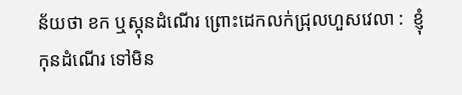ន័យថា ខក ឬស្កុនដំណើរ ព្រោះដេកលក់ជ្រុលហួសវេលា :  ខ្ញុំកុនដំណើរ ទៅមិន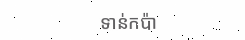ទាន់កប៉ា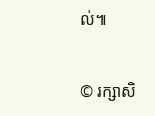ល់៕


© រក្សាសិ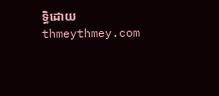ទ្ធិដោយ thmeythmey.com